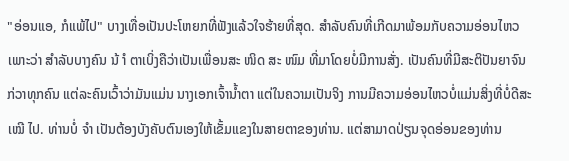"ອ່ອນແອ, ກໍແພ້ໄປ" ບາງເທື່ອເປັນປະໂຫຍກທີ່ຟັງແລ້ວໃຈຮ້າຍທີ່ສຸດ. ສຳລັບຄົນທີ່ເກີດມາພ້ອມກັບຄວາມອ່ອນໄຫວ ເພາະວ່າ ສຳລັບບາງຄົນ ນ້ ຳ ຕາເບິ່ງຄືວ່າເປັນເພື່ອນສະ ໜິດ ສະ ໜົມ ທີ່ມາໂດຍບໍ່ມີການສັ່ງ. ເປັນຄົນທີ່ມີສະຕິປັນຍາຈົນກ່ວາທຸກຄົນ ແຕ່ລະຄົນເວົ້າວ່າມັນແມ່ນ ນາງເອກເຈົ້ານໍ້າຕາ ແຕ່ໃນຄວາມເປັນຈິງ ການມີຄວາມອ່ອນໄຫວບໍ່ແມ່ນສິ່ງທີ່ບໍ່ດີສະ ເໝີ ໄປ. ທ່ານບໍ່ ຈຳ ເປັນຕ້ອງບັງຄັບຕົນເອງໃຫ້ເຂັ້ມແຂງໃນສາຍຕາຂອງທ່ານ. ແຕ່ສາມາດປ່ຽນຈຸດອ່ອນຂອງທ່ານ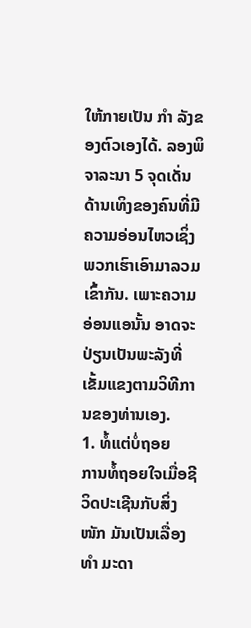ໃຫ້ກາຍເປັນ ກຳ ລັງຂອງຕົວເອງໄດ້. ລອງພິຈາລະນາ 5 ຈຸດເດັ່ນດ້ານເທິງຂອງຄົນທີ່ມີຄວາມອ່ອນໄຫວເຊິ່ງພວກເຮົາເອົາມາລວມເຂົ້າກັນ. ເພາະຄວາມອ່ອນແອນັ້ນ ອາດຈະປ່ຽນເປັນພະລັງທີ່ເຂັ້ມແຂງຕາມວິທີການຂອງທ່ານເອງ.
1. ທໍ້ແຕ່ບໍ່ຖອຍ
ການທໍ້ຖອຍໃຈເມື່ອຊີວິດປະເຊີນກັບສິ່ງ ໜັກ ມັນເປັນເລື່ອງ ທຳ ມະດາ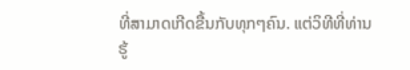ທີ່ສາມາດເກີດຂື້ນກັບທຸກໆຄົນ. ແຕ່ວິທີທີ່ທ່ານຮູ້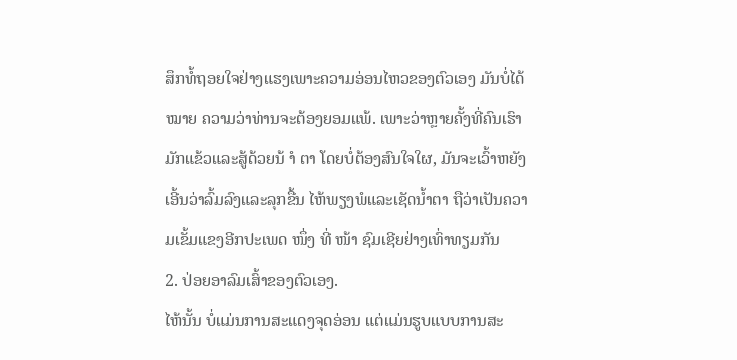ສຶກທໍ້ຖອຍໃຈຢ່າງແຮງເພາະຄວາມອ່ອນໄຫວຂອງຕົວເອງ ມັນບໍ່ໄດ້ ໝາຍ ຄວາມວ່າທ່ານຈະຕ້ອງຍອມແພ້. ເພາະວ່າຫຼາຍຄັ້ງທີ່ຄົນເຮົາມັກແຂ້ວແລະສູ້ດ້ວຍນ້ ຳ ຕາ ໂດຍບໍ່ຕ້ອງສົນໃຈໃຜ, ມັນຈະເວົ້າຫຍັງ ເອີ້ນວ່າລົ້ມລົງແລະລຸກຂື້ນ ໄຫ້ພຽງພໍແລະເຊັດນໍ້າຕາ ຖືວ່າເປັນຄວາມເຂັ້ມແຂງອີກປະເພດ ໜຶ່ງ ທີ່ ໜ້າ ຊົມເຊີຍຢ່າງເທົ່າທຽມກັນ
2. ປ່ອຍອາລົມເສົ້າຂອງຕົວເອງ.
ໄຫ້ນັ້ນ ບໍ່ແມ່ນການສະແດງຈຸດອ່ອນ ແຕ່ແມ່ນຮູບແບບການສະ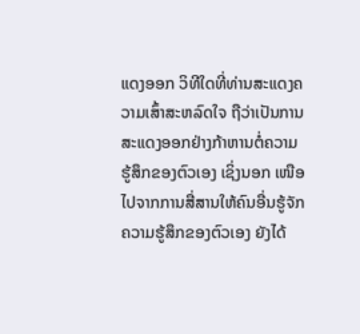ແດງອອກ ວິທີໃດທີ່ທ່ານສະແດງຄວາມເສົ້າສະຫລົດໃຈ ຖືວ່າເປັນການສະແດງອອກຢ່າງກ້າຫານຕໍ່ຄວາມຮູ້ສຶກຂອງຕົວເອງ ເຊິ່ງນອກ ເໜືອ ໄປຈາກການສື່ສານໃຫ້ຄົນອື່ນຮູ້ຈັກຄວາມຮູ້ສຶກຂອງຕົວເອງ ຍັງໄດ້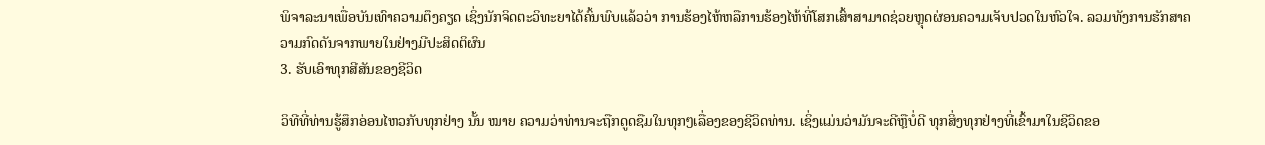ພິຈາລະນາເພື່ອບັນເທົາຄວາມຕຶງຄຽດ ເຊິ່ງນັກຈິດຕະວິທະຍາໄດ້ຄົ້ນພົບແລ້ວວ່າ ການຮ້ອງໄຫ້ຫລືການຮ້ອງໄຫ້ທີ່ໂສກເສົ້າສາມາດຊ່ວຍຫຼຸດຜ່ອນຄວາມເຈັບປວດໃນຫົວໃຈ. ລວມທັງການຮັກສາຄວາມກົດດັນຈາກພາຍໃນຢ່າງມີປະສິດຕິຜົນ
3. ຮັບເອົາທຸກສີສັນຂອງຊີວິດ

ວິທີທີ່ທ່ານຮູ້ສຶກອ່ອນໄຫວກັບທຸກຢ່າງ ນັ້ນ ໝາຍ ຄວາມວ່າທ່ານຈະຖືກດູດຊືມໃນທຸກໆເລື່ອງຂອງຊີວິດທ່ານ. ເຊິ່ງແມ່ນວ່າມັນຈະດີຫຼືບໍ່ດີ ທຸກສິ່ງທຸກຢ່າງທີ່ເຂົ້າມາໃນຊີວິດຂອ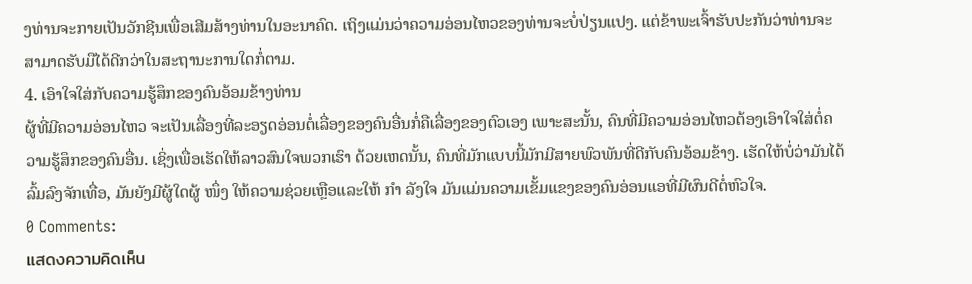ງທ່ານຈະກາຍເປັນວັກຊີນເພື່ອເສີມສ້າງທ່ານໃນອະນາຄົດ. ເຖິງແມ່ນວ່າຄວາມອ່ອນໄຫວຂອງທ່ານຈະບໍ່ປ່ຽນແປງ. ແຕ່ຂ້າພະເຈົ້າຮັບປະກັນວ່າທ່ານຈະສາມາດຮັບມືໄດ້ດີກວ່າໃນສະຖານະການໃດກໍ່ຕາມ.
4. ເອົາໃຈໃສ່ກັບຄວາມຮູ້ສຶກຂອງຄົນອ້ອມຂ້າງທ່ານ
ຜູ້ທີ່ມີຄວາມອ່ອນໄຫວ ຈະເປັນເລື່ອງທີ່ລະອຽດອ່ອນຕໍ່ເລື່ອງຂອງຄົນອື່ນກໍ່ຄືເລື່ອງຂອງຕົວເອງ ເພາະສະນັ້ນ, ຄົນທີ່ມີຄວາມອ່ອນໄຫວຕ້ອງເອົາໃຈໃສ່ຕໍ່ຄວາມຮູ້ສຶກຂອງຄົນອື່ນ. ເຊິ່ງເພື່ອເຮັດໃຫ້ລາວສົນໃຈພວກເຮົາ ດ້ວຍເຫດນັ້ນ, ຄົນທີ່ມັກແບບນີ້ມັກມີສາຍພົວພັນທີ່ດີກັບຄົນອ້ອມຂ້າງ. ເຮັດໃຫ້ບໍ່ວ່າມັນໄດ້ລົ້ມລົງຈັກເທື່ອ, ມັນຍັງມີຜູ້ໃດຜູ້ ໜຶ່ງ ໃຫ້ຄວາມຊ່ວຍເຫຼືອແລະໃຫ້ ກຳ ລັງໃຈ ມັນແມ່ນຄວາມເຂັ້ມແຂງຂອງຄົນອ່ອນແອທີ່ມີຜົນດີຕໍ່ຫົວໃຈ.
0 Comments:
แสดงความคิดเห็น